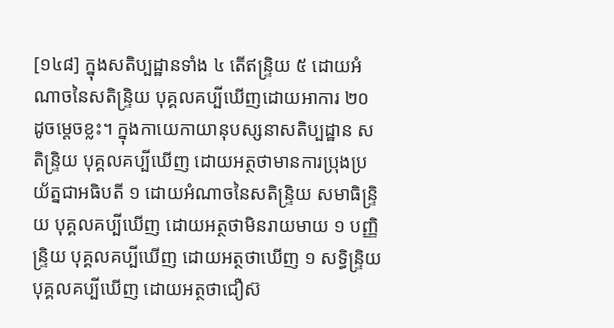[១៤៨] ក្នុងសតិប្បដ្ឋានទាំង ៤ តើឥន្ទ្រិយ ៥ ដោយអំណាចនៃសតិន្ទ្រិយ បុគ្គលគប្បីឃើញដោយអាការ ២០ ដូចម្ដេចខ្លះ។ ក្នុងកាយេកាយានុបស្សនាសតិប្បដ្ឋាន សតិន្ទ្រិយ បុគ្គលគប្បីឃើញ ដោយអត្ថថាមានការប្រុងប្រយ័ត្នជាអធិបតី ១ ដោយអំណាចនៃសតិន្ទ្រិយ សមាធិន្ទ្រិយ បុគ្គលគប្បីឃើញ ដោយអត្ថថាមិនរាយមាយ ១ បញ្ញិន្ទ្រិយ បុគ្គលគប្បីឃើញ ដោយអត្ថថាឃើញ ១ សទ្ធិន្ទ្រិយ បុគ្គលគប្បីឃើញ ដោយអត្ថថាជឿស៊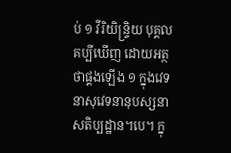ប់ ១ វីរិយិន្ទ្រិយ បុគ្គលគប្បីឃើញ ដោយអត្ថថាផ្គងឡើង ១ ក្នុងវេទនាសុវេទនានុបស្សនាសតិប្បដ្ឋាន។បេ។ ក្នុ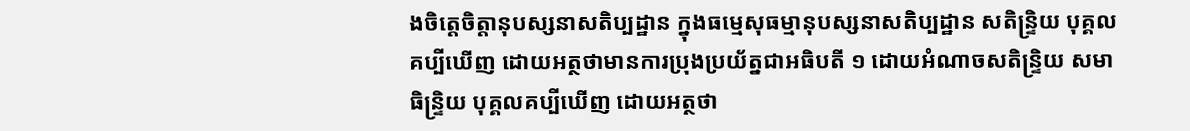ងចិត្តេចិត្តានុបស្សនាសតិប្បដ្ឋាន ក្នុងធម្មេសុធម្មានុបស្សនាសតិប្បដ្ឋាន សតិន្ទ្រិយ បុគ្គលគប្បីឃើញ ដោយអត្ថថាមានការប្រុងប្រយ័ត្នជាអធិបតី ១ ដោយអំណាចសតិន្ទ្រិយ សមាធិន្ទ្រិយ បុគ្គលគប្បីឃើញ ដោយអត្ថថា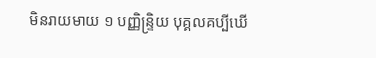មិនរាយមាយ ១ បញ្ញិន្ទ្រិយ បុគ្គលគប្បីឃើ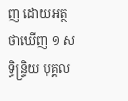ញ ដោយអត្ថថាឃើញ ១ សទ្ធិន្ទ្រិយ បុគ្គល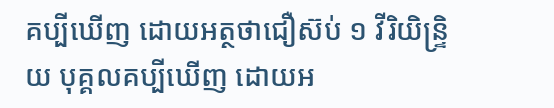គប្បីឃើញ ដោយអត្ថថាជឿស៊ប់ ១ វីរិយិន្ទ្រិយ បុគ្គលគប្បីឃើញ ដោយអ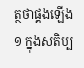ត្ថថាផ្គងឡើង ១ ក្នុងសតិប្ប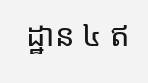ដ្ឋាន ៤ ឥ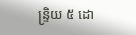ន្ទ្រិយ ៥ ដោ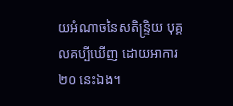យអំណាចនៃសតិន្ទ្រិយ បុគ្គលគប្បីឃើញ ដោយអាការ ២០ នេះឯង។